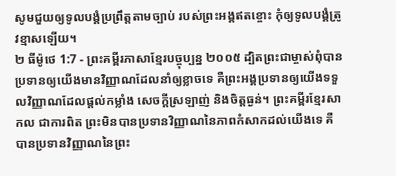សូមជួយឲ្យទូលបង្គំប្រព្រឹត្តតាមច្បាប់ របស់ព្រះអង្គឥតខ្ចោះ កុំឲ្យទូលបង្គំត្រូវខ្មាសឡើយ។
២ ធីម៉ូថេ 1:7 - ព្រះគម្ពីរភាសាខ្មែរបច្ចុប្បន្ន ២០០៥ ដ្បិតព្រះជាម្ចាស់ពុំបានប្រទានឲ្យយើងមានវិញ្ញាណដែលនាំឲ្យខ្លាចទេ គឺព្រះអង្គប្រទានឲ្យយើងទទួលវិញ្ញាណដែលផ្ដល់កម្លាំង សេចក្ដីស្រឡាញ់ និងចិត្តធ្ងន់។ ព្រះគម្ពីរខ្មែរសាកល ជាការពិត ព្រះមិនបានប្រទានវិញ្ញាណនៃភាពកំសាកដល់យើងទេ គឺបានប្រទានវិញ្ញាណនៃព្រះ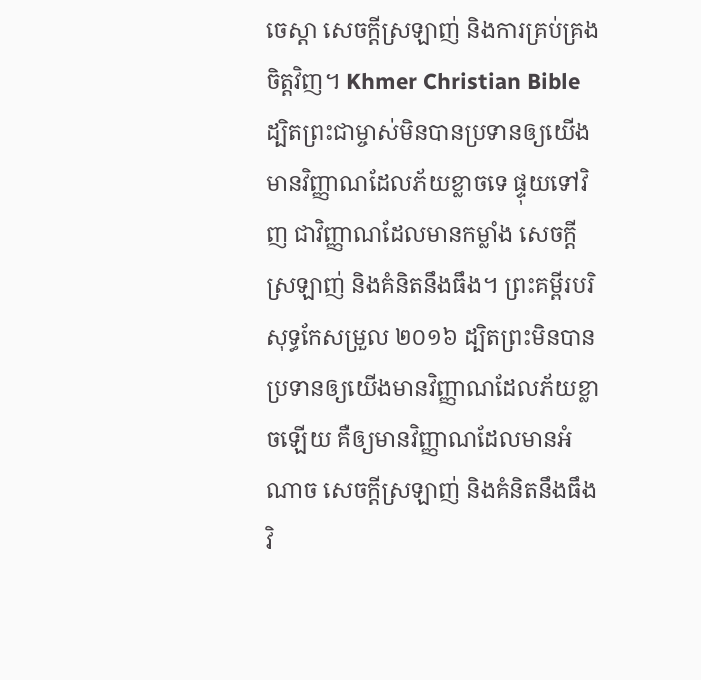ចេស្ដា សេចក្ដីស្រឡាញ់ និងការគ្រប់គ្រងចិត្តវិញ។ Khmer Christian Bible ដ្បិតព្រះជាម្ចាស់មិនបានប្រទានឲ្យយើងមានវិញ្ញាណដែលភ័យខ្លាចទេ ផ្ទុយទៅវិញ ជាវិញ្ញាណដែលមានកម្លាំង សេចក្ដីស្រឡាញ់ និងគំនិតនឹងធឹង។ ព្រះគម្ពីរបរិសុទ្ធកែសម្រួល ២០១៦ ដ្បិតព្រះមិនបានប្រទានឲ្យយើងមានវិញ្ញាណដែលភ័យខ្លាចឡើយ គឺឲ្យមានវិញ្ញាណដែលមានអំណាច សេចក្ដីស្រឡាញ់ និងគំនិតនឹងធឹងវិ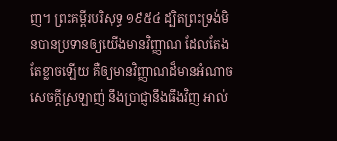ញ។ ព្រះគម្ពីរបរិសុទ្ធ ១៩៥៤ ដ្បិតព្រះទ្រង់មិនបានប្រទានឲ្យយើងមានវិញ្ញាណ ដែលតែងតែខ្លាចឡើយ គឺឲ្យមានវិញ្ញាណដ៏មានអំណាច សេចក្ដីស្រឡាញ់ នឹងប្រាជ្ញានឹងធឹងវិញ អាល់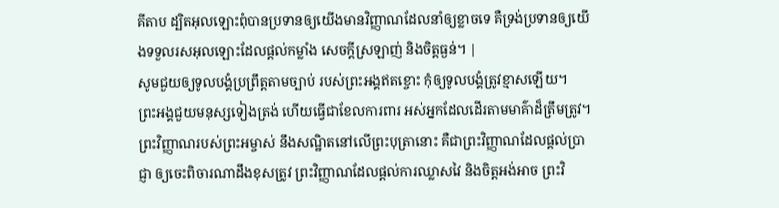គីតាប ដ្បិតអុលឡោះពុំបានប្រទានឲ្យយើងមានវិញ្ញាណដែលនាំឲ្យខ្លាចទេ គឺទ្រង់ប្រទានឲ្យយើងទទួលរសអុលឡោះដែលផ្ដល់កម្លាំង សេចក្ដីស្រឡាញ់ និងចិត្ដធ្ងន់។ |
សូមជួយឲ្យទូលបង្គំប្រព្រឹត្តតាមច្បាប់ របស់ព្រះអង្គឥតខ្ចោះ កុំឲ្យទូលបង្គំត្រូវខ្មាសឡើយ។
ព្រះអង្គជួយមនុស្សទៀងត្រង់ ហើយធ្វើជាខែលការពារ អស់អ្នកដែលដើរតាមមាគ៌ាដ៏ត្រឹមត្រូវ។
ព្រះវិញ្ញាណរបស់ព្រះអម្ចាស់ នឹងសណ្ឋិតនៅលើព្រះបុត្រានោះ គឺជាព្រះវិញ្ញាណដែលផ្ដល់ប្រាជ្ញា ឲ្យចេះពិចារណាដឹងខុសត្រូវ ព្រះវិញ្ញាណដែលផ្ដល់ការឈ្លាសវៃ និងចិត្តអង់អាច ព្រះវិ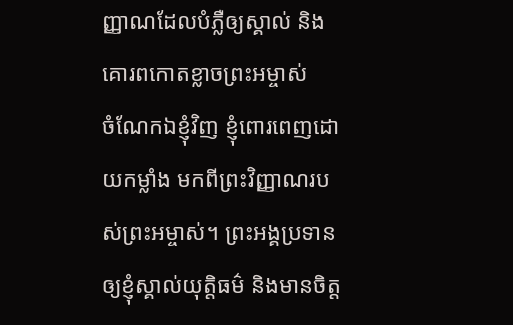ញ្ញាណដែលបំភ្លឺឲ្យស្គាល់ និងគោរពកោតខ្លាចព្រះអម្ចាស់
ចំណែកឯខ្ញុំវិញ ខ្ញុំពោរពេញដោយកម្លាំង មកពីព្រះវិញ្ញាណរបស់ព្រះអម្ចាស់។ ព្រះអង្គប្រទានឲ្យខ្ញុំស្គាល់យុត្តិធម៌ និងមានចិត្ត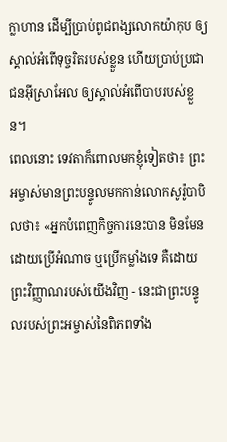ក្លាហាន ដើម្បីប្រាប់ពូជពង្សលោកយ៉ាកុប ឲ្យស្គាល់អំពើទុច្ចរិតរបស់ខ្លួន ហើយប្រាប់ប្រជាជនអ៊ីស្រាអែល ឲ្យស្គាល់អំពើបាបរបស់ខ្លួន។
ពេលនោះ ទេវតាក៏ពោលមកខ្ញុំទៀតថា៖ ព្រះអម្ចាស់មានព្រះបន្ទូលមកកាន់លោកសូរ៉ូបាបិលថា៖ «អ្នកបំពេញកិច្ចការនេះបាន មិនមែនដោយប្រើអំណាច ឬប្រើកម្លាំងទេ គឺដោយព្រះវិញ្ញាណរបស់យើងវិញ - នេះជាព្រះបន្ទូលរបស់ព្រះអម្ចាស់នៃពិភពទាំង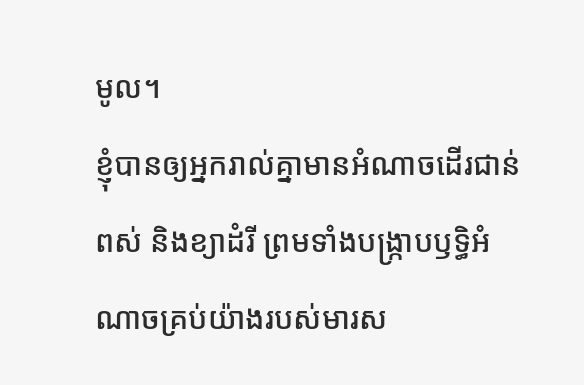មូល។
ខ្ញុំបានឲ្យអ្នករាល់គ្នាមានអំណាចដើរជាន់ពស់ និងខ្យាដំរី ព្រមទាំងបង្ក្រាបឫទ្ធិអំណាចគ្រប់យ៉ាងរបស់មារស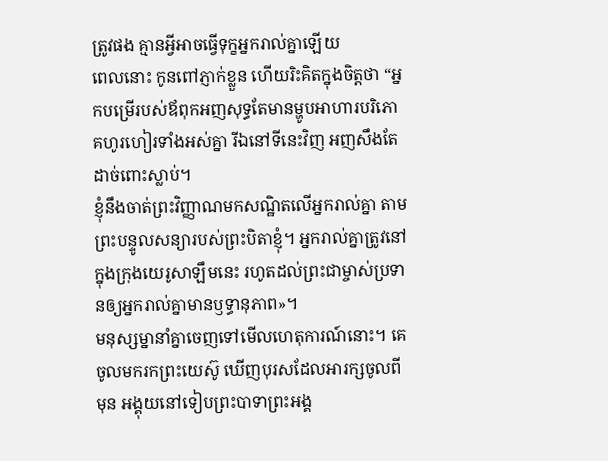ត្រូវផង គ្មានអ្វីអាចធ្វើទុក្ខអ្នករាល់គ្នាឡើយ
ពេលនោះ កូនពៅភ្ញាក់ខ្លួន ហើយរិះគិតក្នុងចិត្តថា “អ្នកបម្រើរបស់ឪពុកអញសុទ្ធតែមានម្ហូបអាហារបរិភោគហូរហៀរទាំងអស់គ្នា រីឯនៅទីនេះវិញ អញសឹងតែដាច់ពោះស្លាប់។
ខ្ញុំនឹងចាត់ព្រះវិញ្ញាណមកសណ្ឋិតលើអ្នករាល់គ្នា តាមព្រះបន្ទូលសន្យារបស់ព្រះបិតាខ្ញុំ។ អ្នករាល់គ្នាត្រូវនៅក្នុងក្រុងយេរូសាឡឹមនេះ រហូតដល់ព្រះជាម្ចាស់ប្រទានឲ្យអ្នករាល់គ្នាមានឫទ្ធានុភាព»។
មនុស្សម្នានាំគ្នាចេញទៅមើលហេតុការណ៍នោះ។ គេចូលមករកព្រះយេស៊ូ ឃើញបុរសដែលអារក្សចូលពីមុន អង្គុយនៅទៀបព្រះបាទាព្រះអង្គ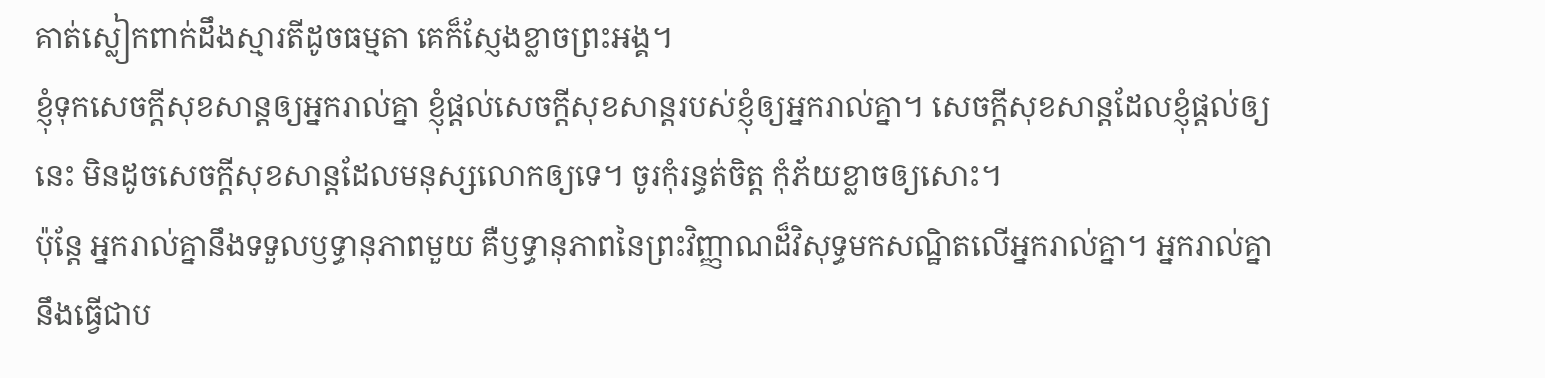គាត់ស្លៀកពាក់ដឹងស្មារតីដូចធម្មតា គេក៏ស្ញែងខ្លាចព្រះអង្គ។
ខ្ញុំទុកសេចក្ដីសុខសាន្តឲ្យអ្នករាល់គ្នា ខ្ញុំផ្ដល់សេចក្ដីសុខសាន្តរបស់ខ្ញុំឲ្យអ្នករាល់គ្នា។ សេចក្ដីសុខសាន្តដែលខ្ញុំផ្ដល់ឲ្យនេះ មិនដូចសេចក្ដីសុខសាន្តដែលមនុស្សលោកឲ្យទេ។ ចូរកុំរន្ធត់ចិត្ត កុំភ័យខ្លាចឲ្យសោះ។
ប៉ុន្តែ អ្នករាល់គ្នានឹងទទួលឫទ្ធានុភាពមួយ គឺឫទ្ធានុភាពនៃព្រះវិញ្ញាណដ៏វិសុទ្ធមកសណ្ឋិតលើអ្នករាល់គ្នា។ អ្នករាល់គ្នានឹងធ្វើជាប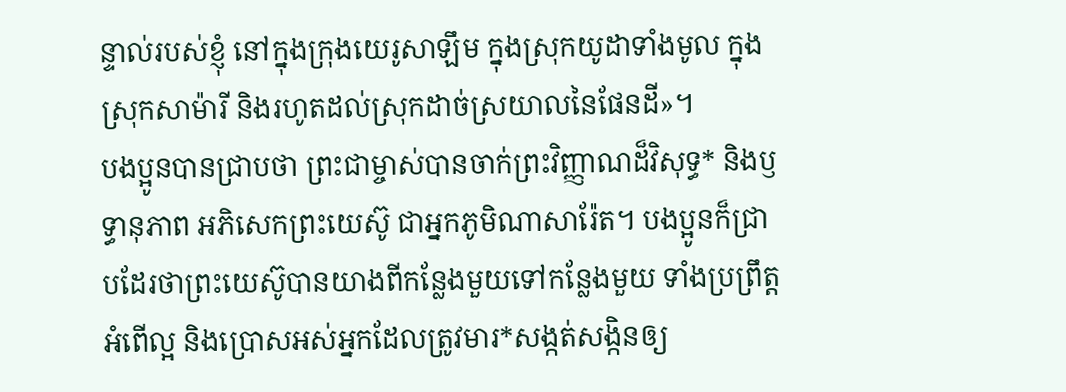ន្ទាល់របស់ខ្ញុំ នៅក្នុងក្រុងយេរូសាឡឹម ក្នុងស្រុកយូដាទាំងមូល ក្នុងស្រុកសាម៉ារី និងរហូតដល់ស្រុកដាច់ស្រយាលនៃផែនដី»។
បងប្អូនបានជ្រាបថា ព្រះជាម្ចាស់បានចាក់ព្រះវិញ្ញាណដ៏វិសុទ្ធ* និងឫទ្ធានុភាព អភិសេកព្រះយេស៊ូ ជាអ្នកភូមិណាសារ៉ែត។ បងប្អូនក៏ជ្រាបដែរថាព្រះយេស៊ូបានយាងពីកន្លែងមួយទៅកន្លែងមួយ ទាំងប្រព្រឹត្តអំពើល្អ និងប្រោសអស់អ្នកដែលត្រូវមារ*សង្កត់សង្កិនឲ្យ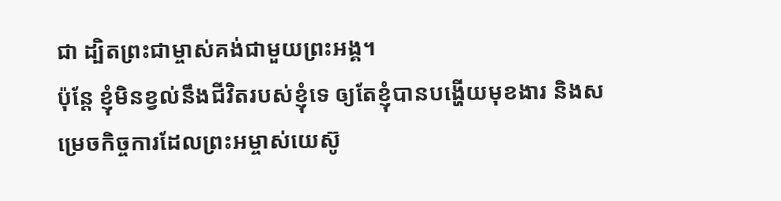ជា ដ្បិតព្រះជាម្ចាស់គង់ជាមួយព្រះអង្គ។
ប៉ុន្តែ ខ្ញុំមិនខ្វល់នឹងជីវិតរបស់ខ្ញុំទេ ឲ្យតែខ្ញុំបានបង្ហើយមុខងារ និងសម្រេចកិច្ចការដែលព្រះអម្ចាស់យេស៊ូ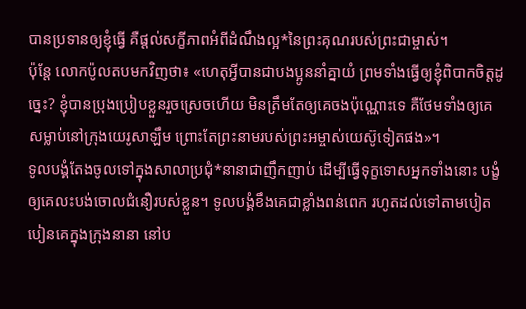បានប្រទានឲ្យខ្ញុំធ្វើ គឺផ្ដល់សក្ខីភាពអំពីដំណឹងល្អ*នៃព្រះគុណរបស់ព្រះជាម្ចាស់។
ប៉ុន្តែ លោកប៉ូលតបមកវិញថា៖ «ហេតុអ្វីបានជាបងប្អូននាំគ្នាយំ ព្រមទាំងធ្វើឲ្យខ្ញុំពិបាកចិត្តដូច្នេះ? ខ្ញុំបានប្រុងប្រៀបខ្លួនរួចស្រេចហើយ មិនត្រឹមតែឲ្យគេចងប៉ុណ្ណោះទេ គឺថែមទាំងឲ្យគេសម្លាប់នៅក្រុងយេរូសាឡឹម ព្រោះតែព្រះនាមរបស់ព្រះអម្ចាស់យេស៊ូទៀតផង»។
ទូលបង្គំតែងចូលទៅក្នុងសាលាប្រជុំ*នានាជាញឹកញាប់ ដើម្បីធ្វើទុក្ខទោសអ្នកទាំងនោះ បង្ខំឲ្យគេលះបង់ចោលជំនឿរបស់ខ្លួន។ ទូលបង្គំខឹងគេជាខ្លាំងពន់ពេក រហូតដល់ទៅតាមបៀតបៀនគេក្នុងក្រុងនានា នៅប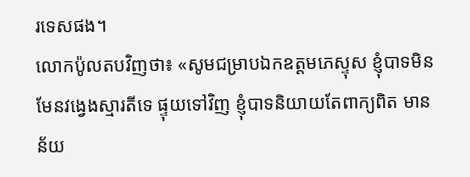រទេសផង។
លោកប៉ូលតបវិញថា៖ «សូមជម្រាបឯកឧត្ដមភេស្ទុស ខ្ញុំបាទមិនមែនវង្វេងស្មារតីទេ ផ្ទុយទៅវិញ ខ្ញុំបាទនិយាយតែពាក្យពិត មានន័យ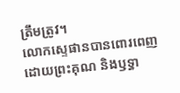ត្រឹមត្រូវ។
លោកស្ទេផានបានពោរពេញដោយព្រះគុណ និងឫទ្ធា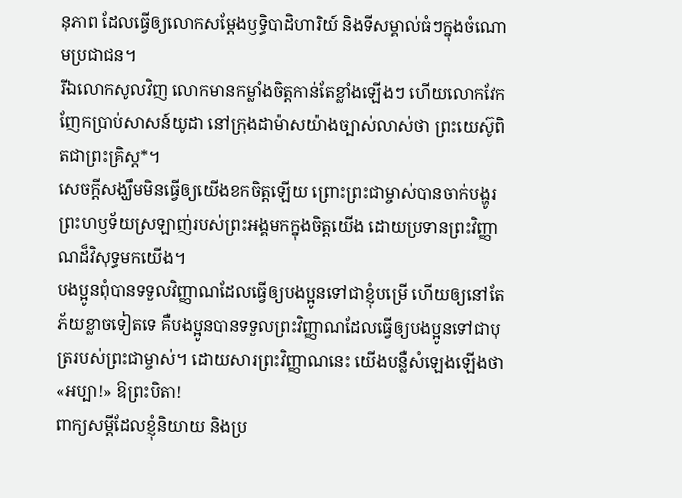នុភាព ដែលធ្វើឲ្យលោកសម្តែងឫទ្ធិបាដិហារិយ៍ និងទីសម្គាល់ធំៗក្នុងចំណោមប្រជាជន។
រីឯលោកសូលវិញ លោកមានកម្លាំងចិត្តកាន់តែខ្លាំងឡើងៗ ហើយលោកវែកញែកប្រាប់សាសន៍យូដា នៅក្រុងដាម៉ាសយ៉ាងច្បាស់លាស់ថា ព្រះយេស៊ូពិតជាព្រះគ្រិស្ត*។
សេចក្ដីសង្ឃឹមមិនធ្វើឲ្យយើងខកចិត្តឡើយ ព្រោះព្រះជាម្ចាស់បានចាក់បង្ហូរព្រះហឫទ័យស្រឡាញ់របស់ព្រះអង្គមកក្នុងចិត្តយើង ដោយប្រទានព្រះវិញ្ញាណដ៏វិសុទ្ធមកយើង។
បងប្អូនពុំបានទទួលវិញ្ញាណដែលធ្វើឲ្យបងប្អូនទៅជាខ្ញុំបម្រើ ហើយឲ្យនៅតែភ័យខ្លាចទៀតទេ គឺបងប្អូនបានទទួលព្រះវិញ្ញាណដែលធ្វើឲ្យបងប្អូនទៅជាបុត្ររបស់ព្រះជាម្ចាស់។ ដោយសារព្រះវិញ្ញាណនេះ យើងបន្លឺសំឡេងឡើងថា «អប្បា!» ឱព្រះបិតា!
ពាក្យសម្ដីដែលខ្ញុំនិយាយ និងប្រ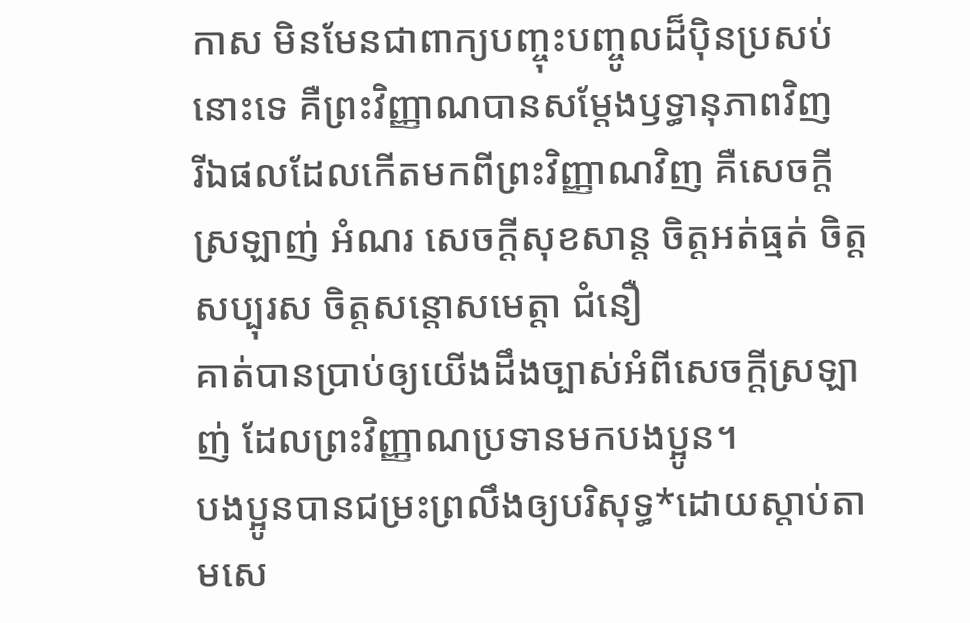កាស មិនមែនជាពាក្យបញ្ចុះបញ្ចូលដ៏ប៉ិនប្រសប់នោះទេ គឺព្រះវិញ្ញាណបានសម្តែងឫទ្ធានុភាពវិញ
រីឯផលដែលកើតមកពីព្រះវិញ្ញាណវិញ គឺសេចក្ដីស្រឡាញ់ អំណរ សេចក្ដីសុខសាន្ត ចិត្តអត់ធ្មត់ ចិត្តសប្បុរស ចិត្តសន្ដោសមេត្តា ជំនឿ
គាត់បានប្រាប់ឲ្យយើងដឹងច្បាស់អំពីសេចក្ដីស្រឡាញ់ ដែលព្រះវិញ្ញាណប្រទានមកបងប្អូន។
បងប្អូនបានជម្រះព្រលឹងឲ្យបរិសុទ្ធ*ដោយស្ដាប់តាមសេ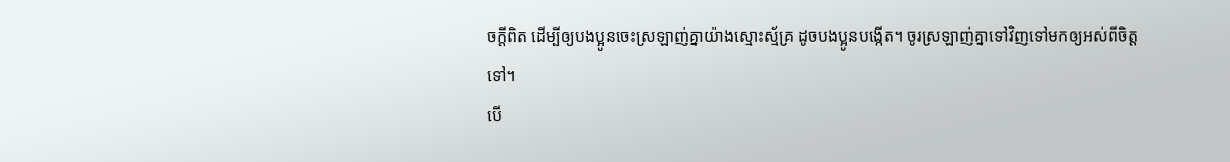ចក្ដីពិត ដើម្បីឲ្យបងប្អូនចេះស្រឡាញ់គ្នាយ៉ាងស្មោះស្ម័គ្រ ដូចបងប្អូនបង្កើត។ ចូរស្រឡាញ់គ្នាទៅវិញទៅមកឲ្យអស់ពីចិត្តទៅ។
បើ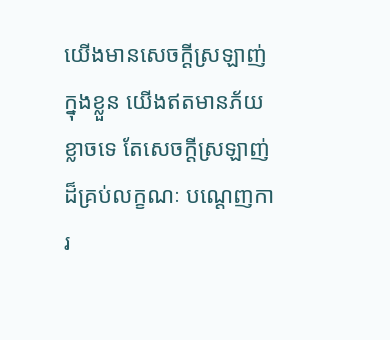យើងមានសេចក្ដីស្រឡាញ់ក្នុងខ្លួន យើងឥតមានភ័យខ្លាចទេ តែសេចក្ដីស្រឡាញ់ដ៏គ្រប់លក្ខណៈ បណ្ដេញការ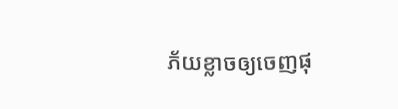ភ័យខ្លាចឲ្យចេញផុ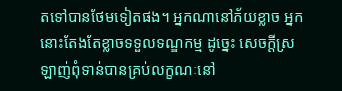តទៅបានថែមទៀតផង។ អ្នកណានៅភ័យខ្លាច អ្នកនោះតែងតែខ្លាចទទួលទណ្ឌកម្ម ដូច្នេះ សេចក្ដីស្រឡាញ់ពុំទាន់បានគ្រប់លក្ខណៈនៅ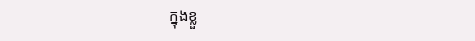ក្នុងខ្លួ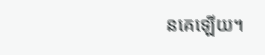នគេឡើយ។